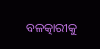ବଳତ୍କାରୀକୁ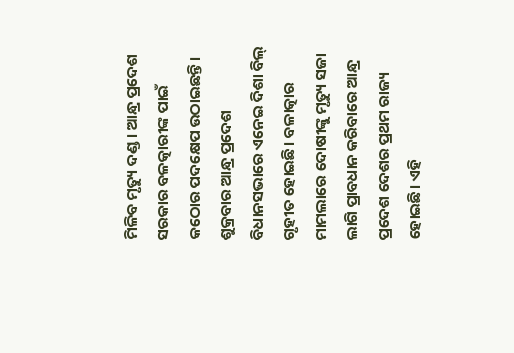ମିଳିବ ମୃତ୍ୟୁ ଦଣ୍ଡ। ଆନ୍ଧ୍ର ପ୍ରଦେଶ ସରକାର ବଳତ୍କାରୀଙ୍କ ପାଇଁ କଠୋର ପଦକ୍ଷେପ ଉଠାଇଛନ୍ତି। ଶୁକ୍ରବାର ଆନ୍ଧ୍ର ପ୍ରଦେଶ ବିଧାନସଭାରେ ଏନେଇ ଦିଶା ବିଲ୍ ଗୃହୀତ ହୋଇଛି। ବଳାତ୍କାର ମାମଲାରେ ଦୋଷୀଙ୍କୁ ମୃତ୍ୟୁ ସଜା ଲାଗି ପ୍ରାବଧାନ କରିବାରେ ଆନ୍ଧ୍ର ପ୍ରଦେଶ ଦେଶର ପ୍ରଥମ ରାଜ୍ୟ ହୋଇଛି। ଏହି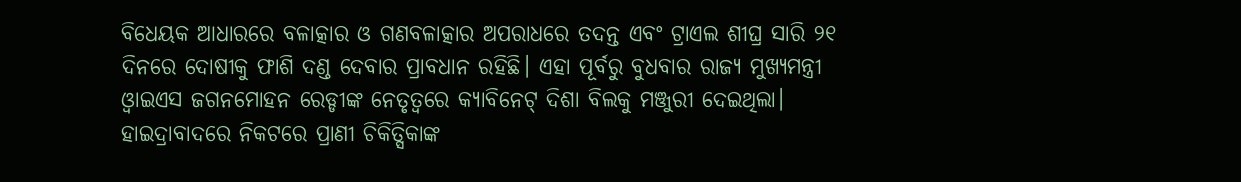ବିଧେୟକ ଆଧାରରେ ବଳାତ୍କାର ଓ ଗଣବଳାତ୍କାର ଅପରାଧରେ ତଦନ୍ତ ଏବଂ ଟ୍ରାଏଲ ଶୀଘ୍ର ସାରି ୨୧ ଦିନରେ ଦୋଷୀକୁ ଫାଶି ଦଣ୍ଡ ଦେବାର ପ୍ରାବଧାନ ରହିଛି। ଏହା ପୂର୍ବରୁ ବୁଧବାର ରାଜ୍ୟ ମୁଖ୍ୟମନ୍ତ୍ରୀ ଓ୍ଵାଇଏସ ଜଗନମୋହନ ରେଡ୍ଡୀଙ୍କ ନେତୃତ୍ଵରେ କ୍ୟାବିନେଟ୍ ଦିଶା ବିଲକୁ ମଞ୍ଜୁରୀ ଦେଇଥିଲା। ହାଇଦ୍ରାବାଦରେ ନିକଟରେ ପ୍ରାଣୀ ଚିକିତ୍ସିକାଙ୍କ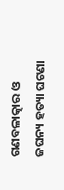ଗଣବଳାତ୍କାର ଓ ଜଘନ୍ୟ ହତ୍ୟା ଘଟଣା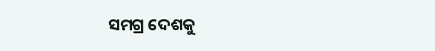ସମଗ୍ର ଦେଶକୁ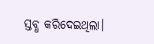ସ୍ତବ୍ଧ କରିଦେଇଥିଲା।